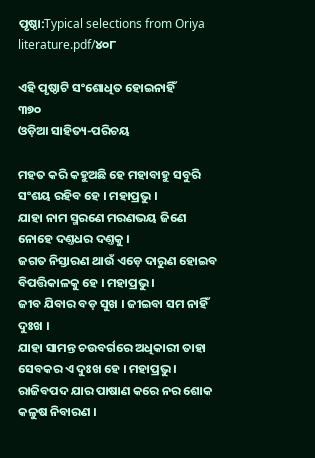ପୃଷ୍ଠା:Typical selections from Oriya literature.pdf/୪୦୮

ଏହି ପୃଷ୍ଠାଟି ସଂଶୋଧିତ ହୋଇନାହିଁ
୩୭୦
ଓଡ଼ିଆ ସାହିତ୍ୟ-ପରିଚୟ

ମହତ କରି କ‌ହୁଅଛି ହେ ମହାବାହୁ ସବୁରି ସଂଶୟ ରହିବ ହେ । ମହାପ୍ରଭୁ ।
ଯାହା ନାମ ସ୍ମରଣେ ମରଣଭୟ ଜିଣେ ନୋହେ ଦଣ୍ତଧର ଦଣ୍ତକୁ ।
ଜଗତ ନିସ୍ତାରଣ ଥାଉଁ ଏଡ଼େ ଦାରୁଣ ହୋଇବ ବିପତ୍ତିକାଳକୁ ହେ । ମହାପ୍ରଭୁ ।
ଜୀବ ଯିବାର ବଡ଼ ସୁଖ । ଜୀଇବା ସମ ନାହିଁ ଦୁଃଖ ।
ଯାହା ସାମନ୍ତ ଚଉବର୍ଗରେ ଅଧିକାରୀ ତାହା ସେବକର ଏ ଦୁଃଖ ହେ । ମହାପ୍ରଭୁ ।
ରାଜିବପଦ ଯାର ପାଷାଣ କରେ ନର ଶୋକ କଳୁଷ ନିବାରଣ ।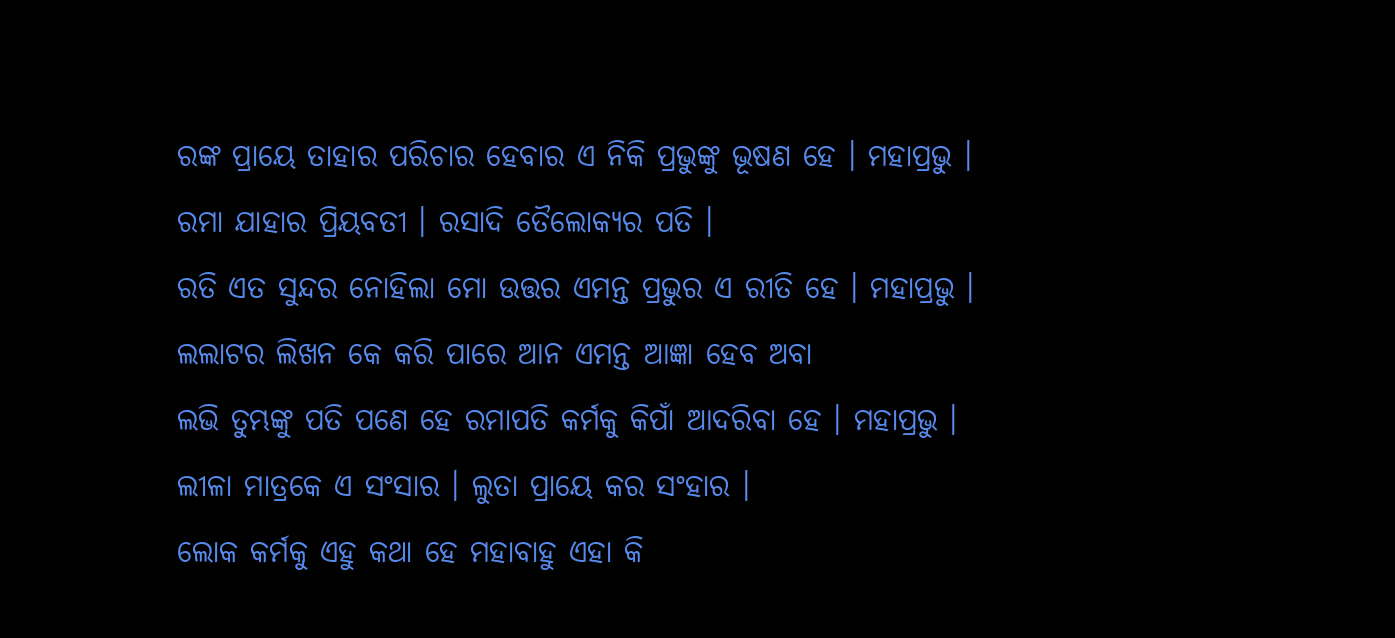ରଙ୍କ ପ୍ରାୟେ ତାହାର ପରିଚାର ହେବାର ଏ ନିକି ପ୍ରଭୁଙ୍କୁ ଭୂଷଣ ହେ । ମହାପ୍ରଭୁ ।
ରମା ଯାହାର ପ୍ରିୟବତୀ । ରସାଦି ତୈଲୋକ୍ୟର ପତି ।
ରତି ଏତ ସୁନ୍ଦର ନୋହିଲା ମୋ ଉତ୍ତର ଏମନ୍ତ ପ୍ରଭୁର ଏ ରୀତି ହେ । ମହାପ୍ରଭୁ ।
ଲ‌ଲାଟର ଲିଖନ କେ କରି ପାରେ ଆନ ଏମନ୍ତ ଆଜ୍ଞା ହେବ ଅବା
ଲଭି ତୁମ୍ଭଙ୍କୁ ପତି ପଣେ ହେ ରମାପତି କର୍ମକୁ କିପାଁ ଆଦରିବା ହେ । ମହାପ୍ରଭୁ ।
ଲୀଳା ମାତ୍ରକେ ଏ ସଂସାର । ଲୁତା ପ୍ରାୟେ କର ସଂହାର ।
ଲୋକ କର୍ମକୁ ଏହୁ କଥା ହେ ମହାବାହୁ ଏହା କି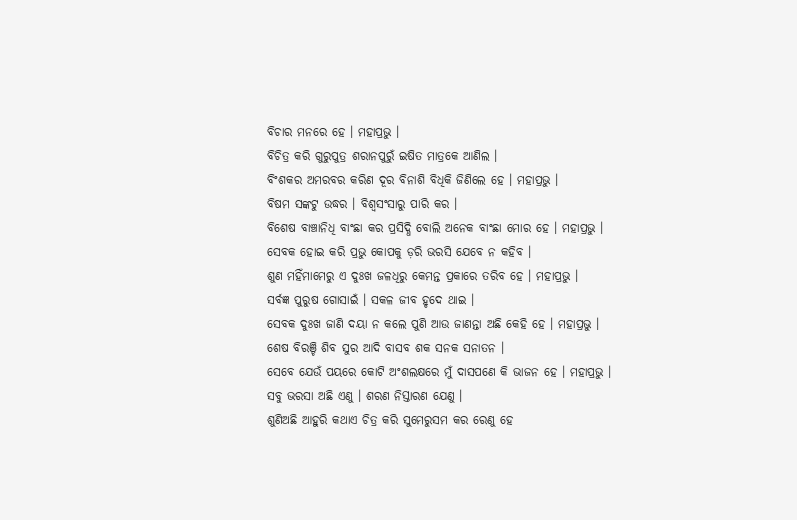ବିଚାର ମନରେ ହେ । ମହାପ୍ରଭୁ ।
ବିଚିତ୍ର କରି ଗୁରୁପୁତ୍ର ଶରାନପୁରୁଁ ଇଷିତ ମାତ୍ରକେ ଆଣିଲ ।
ବିଂଶକର ଅମରବର କରିଣ ଦୂର ବିନାଶି ବିଧିକି ଜିଣିଲେ ହେ । ମହାପ୍ରଭୁ ।
ବିଷମ ସଙ୍କଟୁ ଉଦ୍ଧର । ବିଶ୍ୱସଂସାରୁ ପାରି କର ।
ବିଶେଷ ବାଞ୍ଚାନିଧି ବାଂଛା କର ପ୍ରସିଦ୍ଧି ବୋଲି ଅନେକ ବାଂଛା ମୋର ହେ । ମହାପ୍ରଭୁ ।
ସେବକ ହୋଇ କରି ପ୍ରଭୁ କୋପକୁ ଡ଼ରି ଭରସି ଯେବେ ନ କ‌ହିବ ।
ଶୁଣ ମହିଁମାମେରୁ ଏ ଦୁଃଖ ଜଳଧିରୁ କେମନ୍ତ ପ୍ରକାରେ ତରିବ ହେ । ମହାପ୍ରଭୁ ।
ସର୍ବଜ୍ଞ ପୁରୁଷ ଗୋସାଇଁ । ସକଳ ଜୀବ ହୃଦେ ଥାଇ ।
ସେବକ ଦୁଃଖ ଜାଣି ଦୟା ନ କଲେ ପୁଣି ଆଉ ଜାଣନ୍ତା ଅଛି କେହି ହେ । ମହାପ୍ରଭୁ ।
ଶେଷ ବିରଞ୍ଚି ଶିବ ସୁର ଆଦି ବାସବ ଶକ ସନ‌କ ସନାତନ ।
ସେବେ ଯେଉଁ ପୟରେ କୋଟି ଅଂଶଲକ୍ଷରେ ମୁଁ ଦାସପଣେ କି ଭାଜନ ହେ । ମହାପ୍ରଭୁ ।
ସବୁ ଭରସା ଅଛି ଏଣୁ । ଶରଣ ନିସ୍ତାରଣ ଯେଣୁ ।
ଶୁଣିଅଛି ଆହୁରି କଥାଏ ଚିତ୍ର କରି ସୁମେରୁସମ କର ରେଣୁ ହେ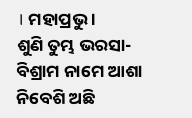। ମହାପ୍ରଭୁ ।
ଶୁଣି ତୁମ୍ଭ ଭରସା-ବିଶ୍ରାମ ନାମେ ଆଶା ନିବେଶି ଅଛି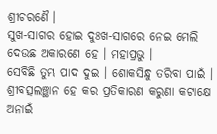ଶ୍ରୀଚରଣୈ ।
ସୁଖ-ସାଗର ହୋଇ ଦୁଃଖ-ସାଗରେ ନେଇ ମେଲି ଦେଉ‌ଛ ଅକାରଣେ ହେ । ମହାପ୍ରଭୁ ।
ସେବିଛି ତୁମ୍ଭ ପାଦ ଦୁଇ । ଶୋକସିନ୍ଧୁ ତରିବା ପାଇଁ ।
ଶ୍ରୀବତ୍ସଲଞ୍ଛାନ ହେ କର ପ୍ରତିକାରଣ କରୁଣା କଟାକ୍ଷେ ଅନାଇଁ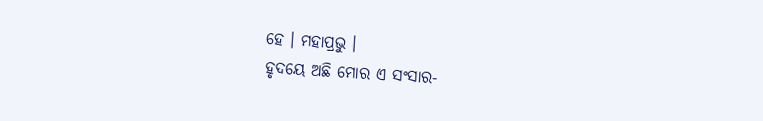ହେ । ମହାପ୍ରଭୁ ।
ହୃଦୟେ ଅଛି ମୋର ଏ ସଂସାର-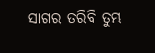ସାଗର ତରିବି ତୁମ୍ଭ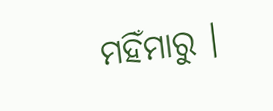ମହିଁମାରୁ ।